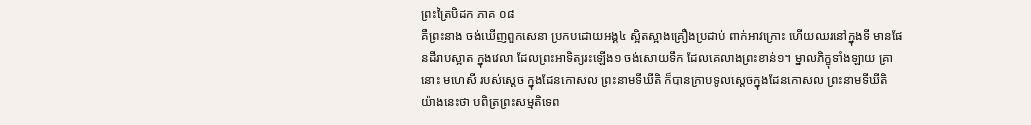ព្រះត្រៃបិដក ភាគ ០៨
គឺព្រះនាង ចង់ឃើញពួកសេនា ប្រកបដោយអង្គ៤ ស្អិតស្អាងគ្រឿងប្រដាប់ ពាក់អាវក្រោះ ហើយឈរនៅក្នុងទី មានផែនដីរាបស្អាត ក្នុងវេលា ដែលព្រះអាទិត្យរះឡើង១ ចង់សោយទឹក ដែលគេលាងព្រះខាន់១។ ម្នាលភិក្ខុទាំងឡាយ គ្រានោះ មហេសី របស់ស្តេច ក្នុងដែនកោសល ព្រះនាមទីឃីតិ ក៏បានក្រាបទូលស្តេចក្នុងដែនកោសល ព្រះនាមទីឃីតិ យ៉ាងនេះថា បពិត្រព្រះសម្មតិទេព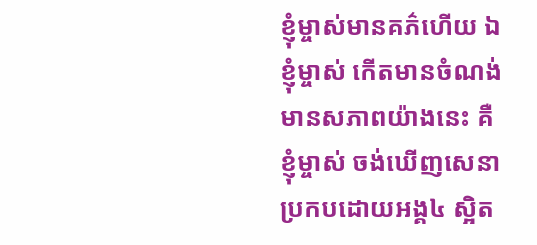ខ្ញុំម្ចាស់មានគភ៌ហើយ ឯខ្ញុំម្ចាស់ កើតមានចំណង់ មានសភាពយ៉ាងនេះ គឺខ្ញុំម្ចាស់ ចង់ឃើញសេនា ប្រកបដោយអង្គ៤ ស្អិត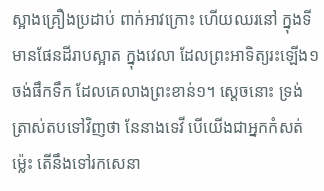ស្អាងគ្រឿងប្រដាប់ ពាក់អាវក្រោះ ហើយឈរនៅ ក្នុងទីមានផែនដីរាបស្អាត ក្នុងវេលា ដែលព្រះអាទិត្យរះឡើង១ ចង់ផឹកទឹក ដែលគេលាងព្រះខាន់១។ ស្តេចនោះ ទ្រង់ត្រាស់តបទៅវិញថា នែនាងទេវី បើយើងជាអ្នកកំសត់ម្ល៉េះ តើនឹងទៅរកសេនា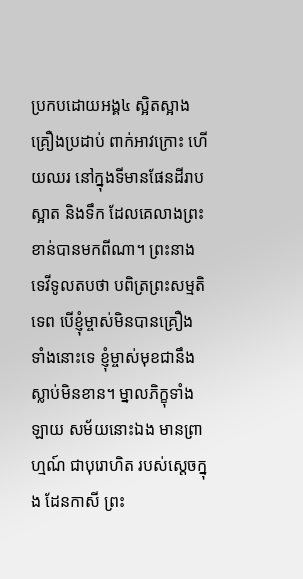ប្រកបដោយអង្គ៤ ស្អិតស្អាងគ្រឿងប្រដាប់ ពាក់អាវក្រោះ ហើយឈរ នៅក្នុងទីមានផែនដីរាបស្អាត និងទឹក ដែលគេលាងព្រះខាន់បានមកពីណា។ ព្រះនាងទេវីទូលតបថា បពិត្រព្រះសម្មតិទេព បើខ្ញុំម្ចាស់មិនបានគ្រឿងទាំងនោះទេ ខ្ញុំម្ចាស់មុខជានឹងស្លាប់មិនខាន។ ម្នាលភិក្ខុទាំងឡាយ សម័យនោះឯង មានព្រាហ្មណ៍ ជាបុរោហិត របស់ស្តេចក្នុង ដែនកាសី ព្រះ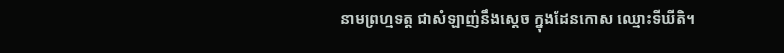នាមព្រហ្មទត្ត ជាសំឡាញ់នឹងស្តេច ក្នុងដែនកោស ឈ្មោះទីឃីតិ។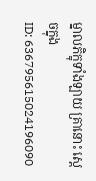ម្នាលភិក្ខុទាំងឡាយ គ្រានោះ ស្តេចក្នុង
ID: 636795615024196090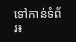ទៅកាន់ទំព័រ៖